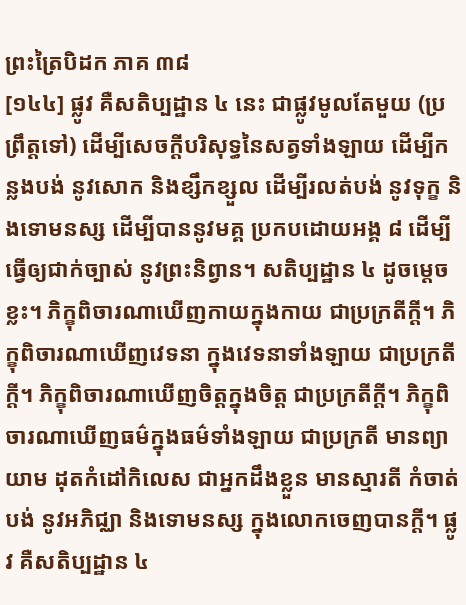ព្រះត្រៃបិដក ភាគ ៣៨
[១៤៤] ផ្លូវ គឺសតិប្បដ្ឋាន ៤ នេះ ជាផ្លូវមូលតែមួយ (ប្រព្រឹត្តទៅ) ដើម្បីសេចក្តីបរិសុទ្ធនៃសត្វទាំងឡាយ ដើម្បីកន្លងបង់ នូវសោក និងខ្សឹកខ្សួល ដើម្បីរលត់បង់ នូវទុក្ខ និងទោមនស្ស ដើម្បីបាននូវមគ្គ ប្រកបដោយអង្គ ៨ ដើម្បីធ្វើឲ្យជាក់ច្បាស់ នូវព្រះនិព្វាន។ សតិប្បដ្ឋាន ៤ ដូចម្តេចខ្លះ។ ភិក្ខុពិចារណាឃើញកាយក្នុងកាយ ជាប្រក្រតីក្តី។ ភិក្ខុពិចារណាឃើញវេទនា ក្នុងវេទនាទាំងឡាយ ជាប្រក្រតីក្តី។ ភិក្ខុពិចារណាឃើញចិត្តក្នុងចិត្ត ជាប្រក្រតីក្តី។ ភិក្ខុពិចារណាឃើញធម៌ក្នុងធម៌ទាំងឡាយ ជាប្រក្រតី មានព្យាយាម ដុតកំដៅកិលេស ជាអ្នកដឹងខ្លួន មានស្មារតី កំចាត់បង់ នូវអភិជ្ឈា និងទោមនស្ស ក្នុងលោកចេញបានក្តី។ ផ្លូវ គឺសតិប្បដ្ឋាន ៤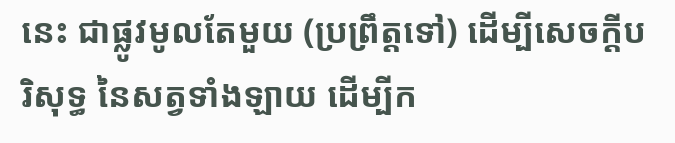នេះ ជាផ្លូវមូលតែមួយ (ប្រព្រឹត្តទៅ) ដើម្បីសេចក្តីបរិសុទ្ធ នៃសត្វទាំងឡាយ ដើម្បីក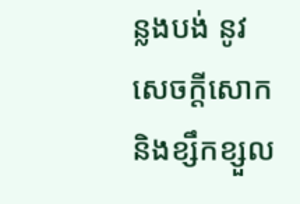ន្លងបង់ នូវសេចក្តីសោក និងខ្សឹកខ្សួល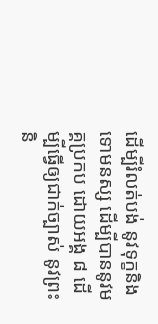ដើម្បីរំលត់បង់ នូវទុក្ខនិងទោមនស្ស ដើម្បីបាននូវមគ្គប្រកប ដោយអង្គ ៨ ដើម្បីធ្វើឲ្យជាក់ច្បាស់ នូវព្រះនិ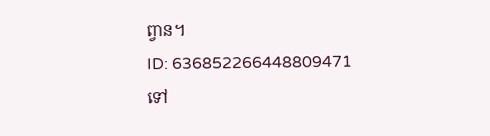ព្វាន។
ID: 636852266448809471
ទៅ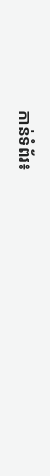កាន់ទំព័រ៖